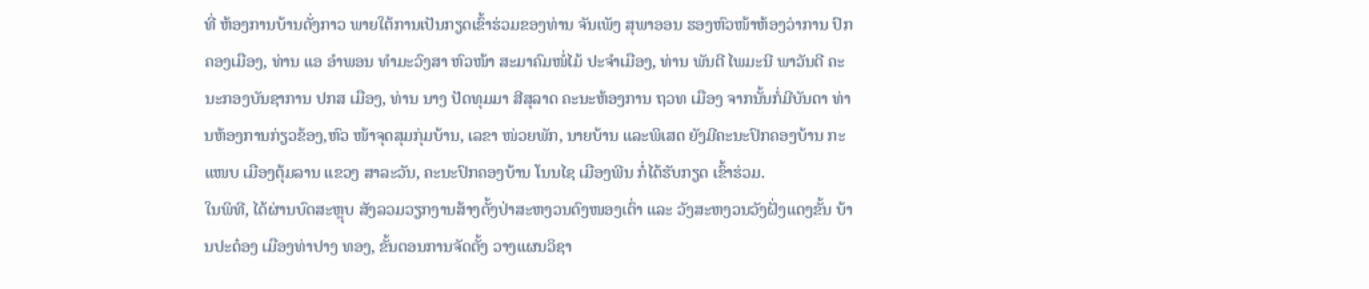ທີ່ ຫ້ອງການບ້ານດັ່ງກາວ ພາຍໃຕ້ການເປັນກຽດເຂົ້າຮ່ວມຂອງທ່ານ ຈັນເພັງ ສຸພາອອນ ຮອງຫົວໜ້າຫ້ອງວ່າການ ປົກຄອງເມືອງ, ທ່ານ ແອ ອຳພອນ ທຳມະວົງສາ ຫົວໜ້າ ສະມາຄົມໜໍ່ໄມ້ ປະຈຳເມືອງ, ທ່ານ ພັນຕີ ໄພມະນີ ພາວັນດີ ຄະນະກອງບັນຊາການ ປກສ ເມືອງ, ທ່ານ ນາງ ປັດທຸມມາ ສີສຸລາດ ຄະນະຫ້ອງການ ຖວທ ເມືອງ ຈາກນັ້ນກໍ່ມີບັນດາ ທ່ານຫ້ອງການກ່ຽວຂ້ອງ,ຫົວ ໜ້າຈຸດສຸມກຸ່ມບ້ານ, ເລຂາ ໜ່ວຍພັກ, ນາຍບ້ານ ແລະພິເສດ ຍັງມີຄະນະປົກຄອງບ້ານ ກະແໜບ ເມືອງຕຸ້ມລານ ແຂວງ ສາລະວັນ, ຄະນະປົກຄອງບ້ານ ໂນນໄຊ ເມືອງພີນ ກໍ່ໄດ້ຮັບກຽດ ເຂົ້າຮ່ວມ.
ໃນພິທີ, ໄດ້ຜ່ານບົດສະຫຼຸບ ສັງລວມວຽກງານສ້າງຕັ້ງປ່າສະຫງວນດົງໜອງເຕົ່າ ແລະ ວັງສະຫງວນວັງຝັ່ງແດງຂັ້ນ ບ້ານປະດ໋ອງ ເມືອງທ່າປາງ ທອງ, ຂັ້ນຕອນການຈັດຕັ້ງ ວາງແຜນວິຊາ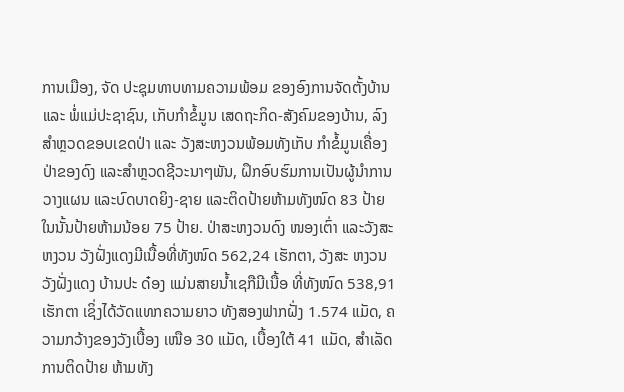ການເມືອງ, ຈັດ ປະຊຸມທາບທາມຄວາມພ້ອມ ຂອງອົງການຈັດຕັ້ງບ້ານ ແລະ ພໍ່ແມ່ປະຊາຊົນ, ເກັບກຳຂໍ້ມູນ ເສດຖະກິດ-ສັງຄົມຂອງບ້ານ, ລົງສຳຫຼວດຂອບເຂດປ່າ ແລະ ວັງສະຫງວນພ້ອມທັງເກັບ ກຳຂໍ້ມູນເຄື່ອງປ່າຂອງດົງ ແລະສຳຫຼວດຊີວະນາໆພັນ, ຝຶກອົບຮົມການເປັນຜູ້ນຳການ ວາງແຜນ ແລະບົດບາດຍິງ-ຊາຍ ແລະຕິດປ້າຍຫ້າມທັງໜົດ 83 ປ້າຍ ໃນນັ້ນປ້າຍຫ້າມນ້ອຍ 75 ປ້າຍ. ປ່າສະຫງວນດົງ ໜອງເຕົ່າ ແລະວັງສະຫງວນ ວັງຝັ່ງແດງມີເນື້ອທີ່ທັງໜົດ 562,24 ເຮັກຕາ, ວັງສະ ຫງວນວັງຝັ່ງແດງ ບ້ານປະ ດ໋ອງ ແມ່ນສາຍນໍ້າເຊກືມີເນື້ອ ທີ່ທັງໜົດ 538,91 ເຮັກຕາ ເຊິ່ງໄດ້ວັດແທກຄວາມຍາວ ທັງສອງຟາກຝັ່ງ 1.574 ແມັດ, ຄວາມກວ້າງຂອງວັງເບື້ອງ ເໜືອ 30 ແມັດ, ເບື້ອງໃຕ້ 41 ແມັດ, ສຳເລັດການຕິດປ້າຍ ຫ້າມທັງ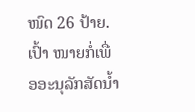ໜົດ 26 ປ້າຍ. ເປົ້າ ໜາຍກໍ່ເພື່ອອະນຸລັກສັດນໍ້າ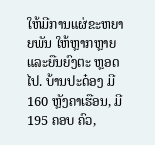ໃຫ້ມີການແຜ່ຂະຫຍາຍພັນ ໃຫ້ຫຼາກຫຼາຍ ແລະຍືນຍົງຕະ ຫຼອດໄປ. ບ້ານປະດ໋ອງ ມີ 160 ຫຼັງຄາເຮືອນ, ມີ 195 ຄອບ ຄົວ,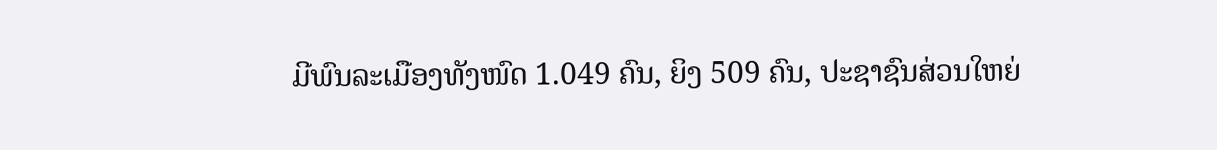ມີພົນລະເມືອງທັງໜົດ 1.049 ຄົນ, ຍິງ 509 ຄົນ, ປະຊາຊົນສ່ວນໃຫຍ່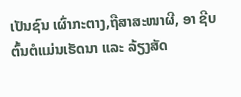ເປັນຊົນ ເຜົ່າກະຕາງ,ຖືສາສະໜາຜີ, ອາ ຊີບຕົ້ນຕໍແມ່ນເຮັດນາ ແລະ ລ້ຽງສັດ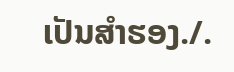ເປັນສໍາຮອງ./.